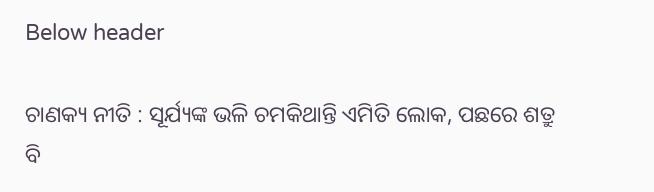Below header

ଚାଣକ୍ୟ ନୀତି : ସୂର୍ଯ୍ୟଙ୍କ ଭଳି ଚମକିଥାନ୍ତି ଏମିତି ଲୋକ, ପଛରେ ଶତ୍ରୁ ବି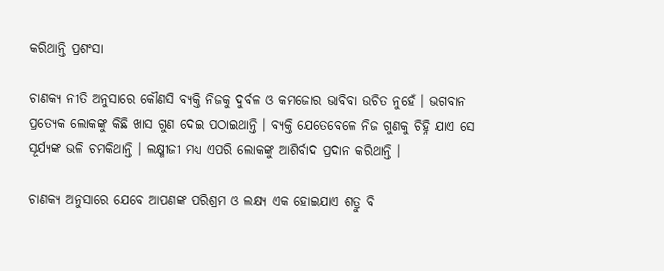କରିଥାନ୍ତି ପ୍ରଶଂସା

ଚାଣକ୍ୟ ନୀତି ଅନୁସାରେ କୌଣସି ବ୍ୟକ୍ତି ନିଜକୁ ଦୁର୍ବଳ ଓ କମଜୋର ଭାବିବା ଉଚିତ ନୁହେଁ । ଭଗବାନ ପ୍ରତ୍ୟେକ ଲୋକଙ୍କୁ କିଛି ଖାସ ଗୁଣ ଦେଇ ପଠାଇଥାନ୍ତି । ବ୍ୟକ୍ତି ଯେତେବେଳେ ନିଜ ଗୁଣକୁ ଚିହ୍ନି ଯାଏ ସେ ସୂର୍ଯ୍ୟଙ୍କ ଭଳି ଚମକିଥାନ୍ତି । ଲକ୍ଷ୍ମୀଜୀ ମଧ୍ୟ ଏପରି ଲୋକଙ୍କୁ ଆଶିର୍ବାଦ ପ୍ରଦାନ କରିଥାନ୍ତି ।

ଚାଣକ୍ୟ ଅନୁସାରେ ଯେବେ ଆପଣଙ୍କ ପରିଶ୍ରମ ଓ ଲକ୍ଷ୍ୟ ଏକ ହୋଇଯାଏ ଶତ୍ରୁ ବି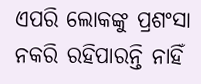ଏପରି ଲୋକଙ୍କୁ ପ୍ରଶଂସା ନକରି ରହିପାରନ୍ତି ନାହିଁ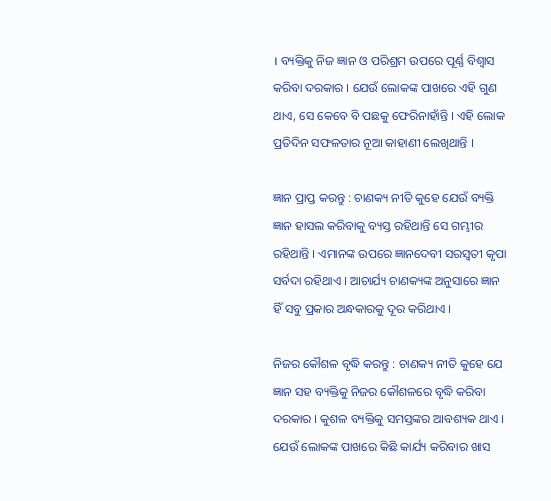। ବ୍ୟକ୍ତିକୁ ନିଜ ଜ୍ଞାନ ଓ ପରିଶ୍ରମ ଉପରେ ପୂର୍ଣ୍ଣ ବିଶ୍ୱାସ କରିବା ଦରକାର । ଯେଉଁ ଲୋକଙ୍କ ପାଖରେ ଏହି ଗୁଣ ଥାଏ, ସେ କେବେ ବି ପଛକୁ ଫେରିନାହାଁନ୍ତି । ଏହି ଲୋକ ପ୍ରତିଦିନ ସଫଳତାର ନୂଆ କାହାଣୀ ଲେଖିଥାନ୍ତି ।

ଜ୍ଞାନ ପ୍ରାପ୍ତ କରନ୍ତୁ : ଚାଣକ୍ୟ ନୀତି କୁହେ ଯେଉଁ ବ୍ୟକ୍ତି ଜ୍ଞାନ ହାସଲ କରିବାକୁ ବ୍ୟସ୍ତ ରହିଥାନ୍ତି ସେ ଗମ୍ଭୀର ରହିଥାନ୍ତି । ଏମାନଙ୍କ ଉପରେ ଜ୍ଞାନଦେବୀ ସରସ୍ୱତୀ କୃପା ସର୍ବଦା ରହିଥାଏ । ଆଚାର୍ଯ୍ୟ ଚାଣକ୍ୟଙ୍କ ଅନୁସାରେ ଜ୍ଞାନ ହିଁ ସବୁ ପ୍ରକାର ଅନ୍ଧକାରକୁ ଦୂର କରିଥାଏ ।

ନିଜର କୌଶଳ ବୃଦ୍ଧି କରନ୍ତୁ : ଚାଣକ୍ୟ ନୀତି କୁହେ ଯେ ଜ୍ଞାନ ସହ ବ୍ୟକ୍ତିକୁ ନିଜର କୌଶଳରେ ବୃଦ୍ଧି କରିବା ଦରକାର । କୁଶଳ ବ୍ୟକ୍ତିକୁ ସମସ୍ତଙ୍କର ଆବଶ୍ୟକ ଥାଏ । ଯେଉଁ ଲୋକଙ୍କ ପାଖରେ କିଛି କାର୍ଯ୍ୟ କରିବାର ଖାସ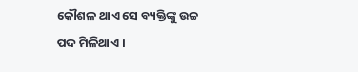କୌଶଳ ଥାଏ ସେ ବ୍ୟକ୍ତିଙ୍କୁ ଉଚ୍ଚ ପଦ ମିଳିଥାଏ ।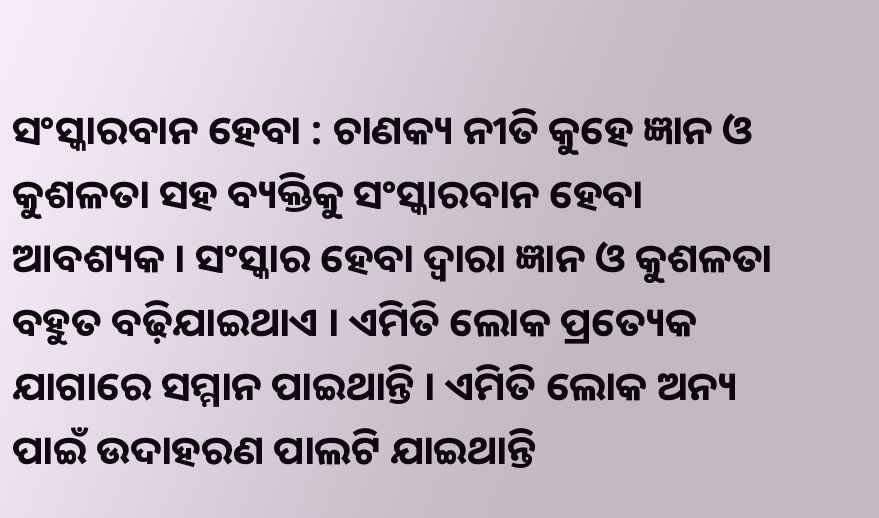ସଂସ୍କାରବାନ ହେବା : ଚାଣକ୍ୟ ନୀତି କୁହେ ଜ୍ଞାନ ଓ କୁଶଳତା ସହ ବ୍ୟକ୍ତିକୁ ସଂସ୍କାରବାନ ହେବା ଆବଶ୍ୟକ । ସଂସ୍କାର ହେବା ଦ୍ୱାରା ଜ୍ଞାନ ଓ କୁଶଳତା ବହୁତ ବଢ଼ିଯାଇଥାଏ । ଏମିତି ଲୋକ ପ୍ରତ୍ୟେକ ଯାଗାରେ ସମ୍ମାନ ପାଇଥାନ୍ତି । ଏମିତି ଲୋକ ଅନ୍ୟ ପାଇଁ ଉଦାହରଣ ପାଲଟି ଯାଇଥାନ୍ତି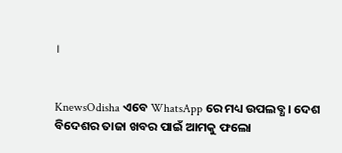।


KnewsOdisha ଏବେ WhatsApp ରେ ମଧ୍ୟ ଉପଲବ୍ଧ । ଦେଶ ବିଦେଶର ତାଜା ଖବର ପାଇଁ ଆମକୁ ଫଲୋ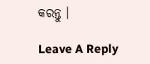କରନ୍ତୁ ।

Leave A Reply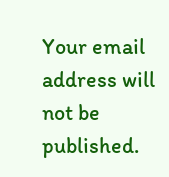Your email address will not be published.